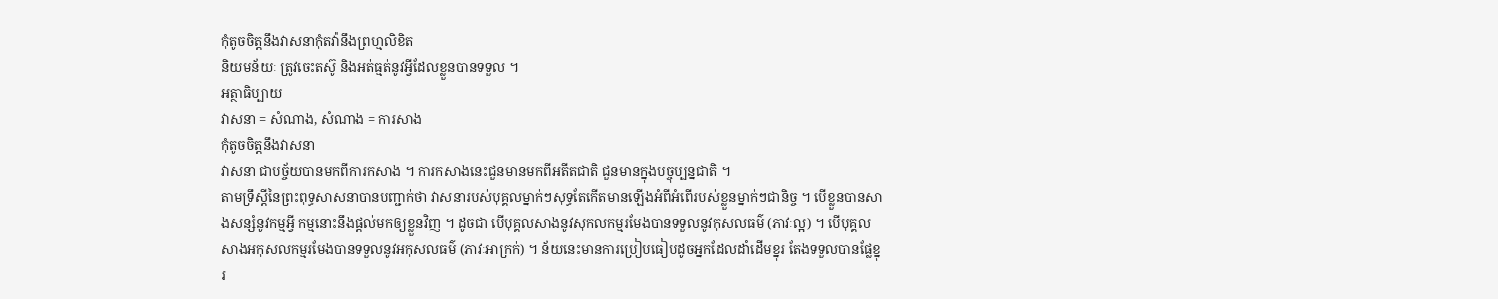កុំតូចចិត្តនឹងវាសនាកុំតវ៉ានឹងព្រហ្មលិខិត
និយមន័យៈ ត្រូវចេះតស៊ូ និងអត់ធ្មត់នូវអ្វីដែលខ្លួនបានទទួល ។
អត្ថាធិប្បាយ
វាសនា = សំណាង, សំណាង = ការសាង
កុំតូចចិត្តនឹងវាសនា
វាសនា ជាបច្ច័យបានមកពីការកសាង ។ ការកសាងនេះជួនមានមកពីអតីតជាតិ ជួនមានក្នុងបច្ចុប្បន្នជាតិ ។
តាមទ្រឹស្ដីនៃព្រះពុទ្ធសាសនាបានបញ្ជាក់ថា វាសនារបស់បុគ្គលម្នាក់ៗសុទ្ធតែកើតមានឡើងអំពីអំពើរបស់ខ្លួនម្នាក់ៗជានិច្ច ។ បើខ្លួនបានសាងសន្សំនូវកម្មអ្វី កម្មនោះនឹងផ្ដល់មកឲ្យខ្លួនវិញ ។ ដូចជា បើបុគ្គលសាងនូវសុកលកម្មរមែងបានទទួលនូវកុសលធម៌ (ភាវៈល្អ) ។ បើបុគ្គលសាងអកុសលកម្មរមែងបានទទួលនូវអកុសលធម៌ (ភាវៈអាក្រក់) ។ ន័យនេះមានការប្រៀបធៀបដូចអ្នកដែលដាំដើមខ្នុរ តែងទទួលបានផ្លែខ្នុរ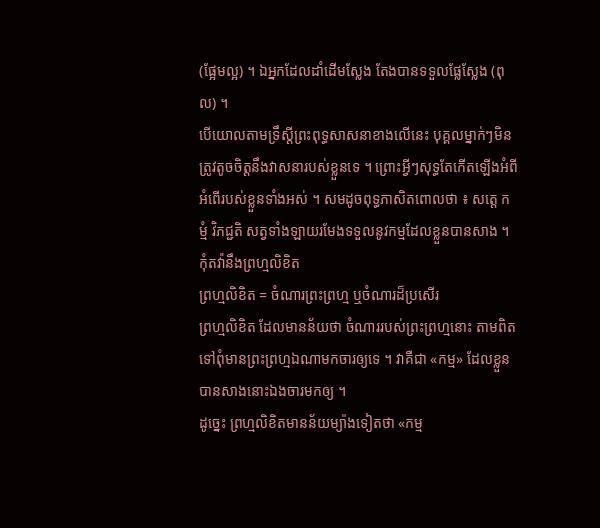(ផ្អែមល្អ) ។ ឯអ្នកដែលដាំដើមស្លែង តែងបានទទួលផ្លែស្លែង (ពុល) ។
បើយោលតាមទ្រឹស្ដីព្រះពុទ្ធសាសនាខាងលើនេះ បុគ្គលម្នាក់ៗមិនត្រូវតូចចិត្តនឹងវាសនារបស់ខ្លួនទេ ។ ព្រោះអ្វីៗសុទ្ធតែកើតឡើងអំពីអំពើរបស់ខ្លួនទាំងអស់ ។ សមដូចពុទ្ធភាសិតពោលថា ៖ សត្តេ កម្មំ វិភជ្ជតិ សត្វទាំងឡាយរមែងទទួលនូវកម្មដែលខ្លួនបានសាង ។
កុំតវ៉ានឹងព្រហ្មលិខិត
ព្រហ្មលិខិត = ចំណារព្រះព្រហ្ម ឬចំណារដ៏ប្រសើរ
ព្រហ្មលិខិត ដែលមានន័យថា ចំណាររបស់ព្រះព្រហ្មនោះ តាមពិតទៅពុំមានព្រះព្រហ្មឯណាមកចារឲ្យទេ ។ វាគឺជា «កម្ម» ដែលខ្លួនបានសាងនោះឯងចារមកឲ្យ ។
ដូច្នេះ ព្រហ្មលិខិតមានន័យម្យ៉ាងទៀតថា «កម្ម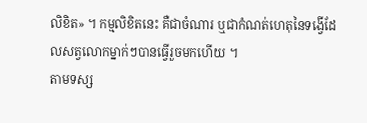លិខិត» ។ កម្មលិខិតនេះ គឺជាចំណារ ឬជាកំណត់ហេតុនៃទង្វើដែលសត្វលោកម្នាក់ៗបានធ្វើរួចមកហើយ ។
តាមទស្ស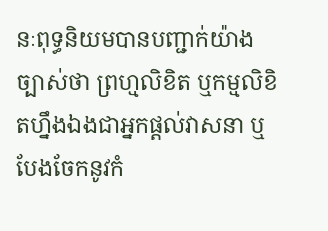នៈពុទ្ធនិយមបានបញ្ជាក់យ៉ាងច្បាស់ថា ព្រហ្មលិខិត ឬកម្មលិខិតហ្នឹងឯងជាអ្នកផ្ដល់វាសនា ឬបែងចែកនូវកំ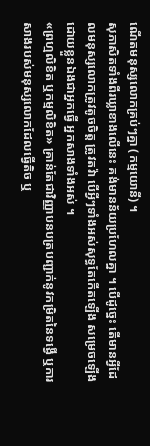ណើតមនុស្សលោកគ្រប់ៗគ្នា (កម្មយោនី) ។
សុភាសិតទាំងពីរឃ្លាខាងលើនេះ គង់មានន័យប្រហែលគ្នា ។ បើដូច្នេះ តើមានអ្វីដែលមនុស្សលោកត្រូវតូចចិត្ត ត្រូវតវ៉ា បើអ្វីៗទាំងអស់សុទ្ធតែកើតឡើង សម្រេចឡើងដោយខ្លួនឯងជាអ្នកធ្វើ អ្នកសាងទាំងអស់ ។
«ព្រហ្មលិខិត ឬកម្មលិខិត» គ្រាន់តែជាវិញ្ញាបនបត្របញ្ជាក់នូវកម្រិតនៃទង្វើ ឬការសាងរបស់មនុស្សលោកដែលធ្វើតិច ឬ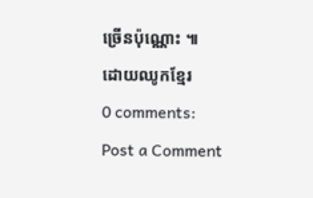ច្រើនប៉ុណ្ណោះ ៕
ដោយឈូកខ្មែរ
0 comments:
Post a Comment